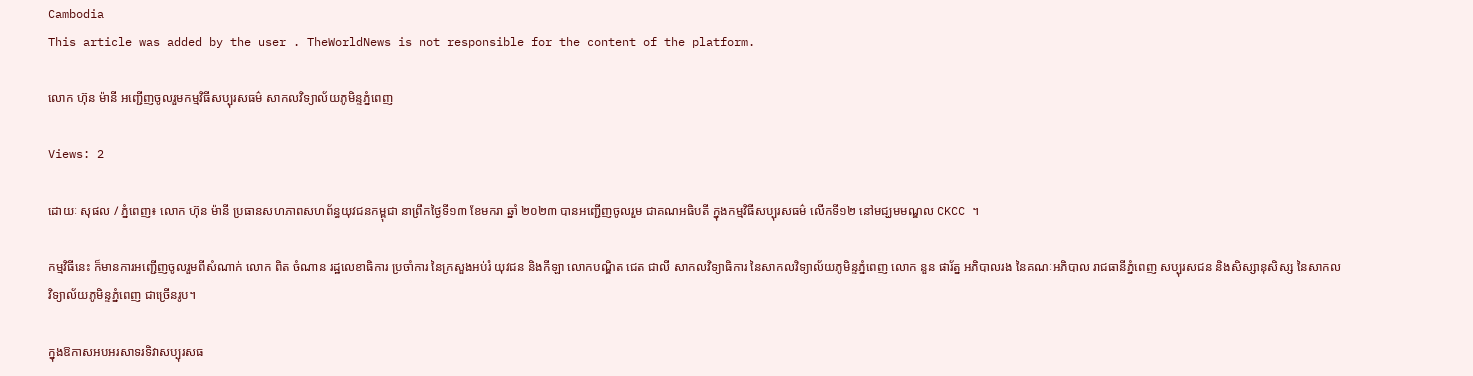Cambodia
This article was added by the user . TheWorldNews is not responsible for the content of the platform.

លោក ហ៊ុន ម៉ានី អញ្ជើញចូលរួមកម្មវិធីសប្បុរសធម៌ សាកលវិទ្យាល័យភូមិន្ទភ្នំពេញ

Views: 2

ដោយៈ សុផល / ភ្នំពេញ៖ លោក ហ៊ុន ម៉ានី ប្រធានសហភាពសហព័ន្ធយុវជនកម្ពុជា នាព្រឹកថ្ងៃទី១៣ ខែមករា ឆ្នាំ ២០២៣ បានអញ្ជើញចូលរួម ជាគណអធិបតី ក្នុងកម្មវិធីសប្បុរសធម៌ លើកទី១២ នៅមជ្ឃមមណ្ឌល CKCC ។

កម្មវិធីនេះ ក៏មានការអញ្ជើញចូលរួមពីសំណាក់ លោក ពិត ចំណាន រដ្ឋលេខាធិការ ប្រចាំការ នៃក្រសួងអប់រំ យុវជន និងកីឡា លោកបណ្ឌិត ជេត ជាលី សាកលវិទ្យាធិការ នៃសាកលវិទ្យាល័យភូមិន្ទភ្នំពេញ លោក នួន ផារ័ត្ន អភិបាលរង នៃគណៈអភិបាល រាជធានីភ្នំពេញ សប្បុរសជន និងសិស្សានុសិស្ស នៃសាកលវិទ្យាល័យភូមិន្ទភ្នំពេញ ជាច្រើនរូប។

ក្នុងឱកាសអបអរសាទរទិវាសប្បុរសធ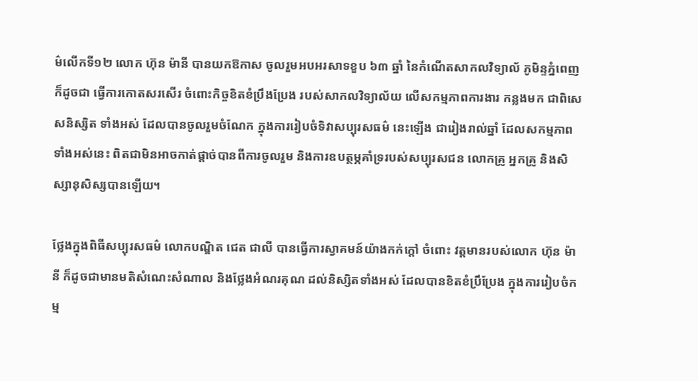ម៌លើកទី១២ លោក ហ៊ុន ម៉ានី បានយកឱកាស ចូលរួមអបអរសាទខួប ៦៣ ឆ្នាំ នៃកំណើតសាកលវិទ្យាល័ ភូមិន្ទភ្នំពេញ ក៏ដូចជា ធ្វើការកោតសរសើរ ចំពោះកិច្ចខិតខំប្រឹងប្រែង របស់សាកលវិទ្យាល័យ លើសកម្មភាពការងារ កន្លងមក ជាពិសេសនិស្សិត ទាំងអស់ ដែលបានចូលរួមចំណែក ក្នុងការរៀបចំទិវាសប្បុរសធម៌ នេះឡើង ជារៀងរាល់ឆ្នាំ ដែលសកម្មភាពទាំងអស់នេះ ពិតជាមិនអាចកាត់ផ្ដាច់បានពីការចូលរួម និងការឧបត្ថម្ភគាំទ្ររបស់សប្បុរសជន លោកគ្រូ អ្នកគ្រូ និងសិស្សានុសិស្សបានឡើយ។

ថ្លែងក្នុងពិធីសប្បុរសធម៌ លោកបណ្ឌិត ជេត ជាលី បានធ្វើការស្វាគមន៍យ៉ាងកក់ក្ដៅ ចំពោះ វត្តមានរបស់លោក ហ៊ុន ម៉ានី ក៏ដូចជាមានមតិសំណេះសំណាល និងថ្លែងអំណរគុណ ដល់និស្សិតទាំងអស់ ដែលបានខិតខំប្រឹប្រែង ក្នុងការរៀបចំកម្ម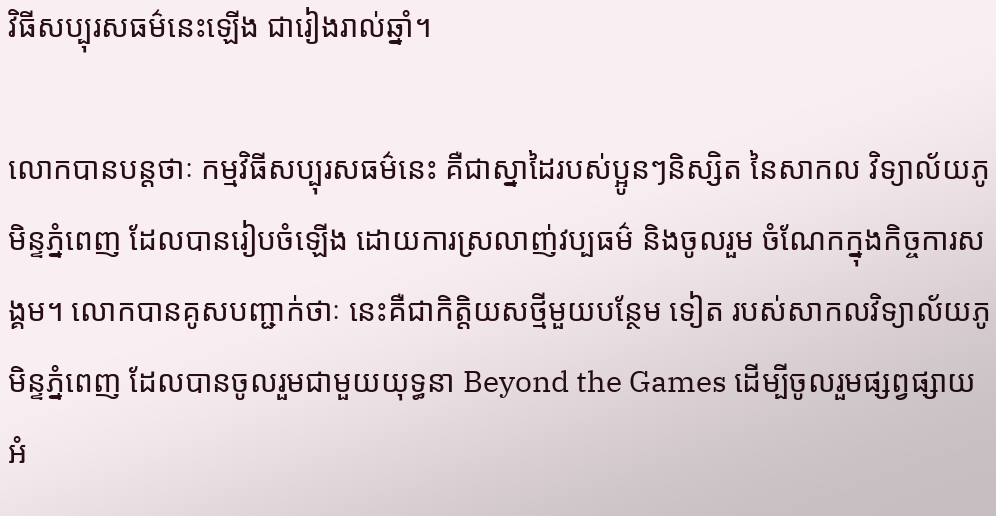វិធីសប្បុរសធម៌នេះឡើង ជារៀងរាល់ឆ្នាំ។

លោកបានបន្តថាៈ កម្មវិធីសប្បុរសធម៌នេះ គឺជាស្នាដៃរបស់ប្អូនៗនិស្សិត នៃសាកល វិទ្យាល័យភូមិន្ទភ្នំពេញ ដែលបានរៀបចំឡើង ដោយការស្រលាញ់វប្បធម៌ និងចូលរួម ចំណែកក្នុងកិច្ចការសង្គម។ លោកបានគូសបញ្ជាក់ថាៈ នេះគឺជាកិត្តិយសថ្មីមួយបន្ថែម ទៀត របស់សាកលវិទ្យាល័យភូមិន្ទភ្នំពេញ ដែលបានចូលរួមជាមួយយុទ្ធនា Beyond the Games ដើម្បីចូលរួមផ្សព្វផ្សាយ អំ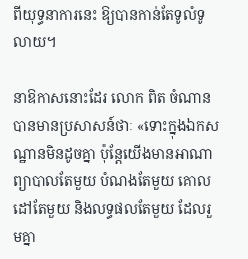ពីយុទ្ធនាការនេះ ឱ្យបានកាន់តែទូលំទូលាយ។

នាឱកាសនោះដែរ លោក ពិត ចំណាន បានមានប្រសាសន៍ថាៈ «ទោះក្នុងឯកសណ្ឋានមិនដូចគ្នា ប៉ុន្តែយើងមានអាណាព្យាបាលតែមួយ បំណងតែមួយ គោលដៅតែមួយ និងលទ្ធផលតែមួយ ដែលរួមគ្នា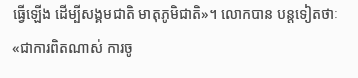ធ្វើឡើង ដើម្បីសង្គមជាតិ មាតុភូមិជាតិ»។ លោកបាន បន្តទៀតថាៈ «ជាការពិតណាស់ ការចូ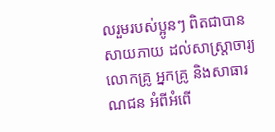លរួមរបស់ប្អូនៗ ពិតជាបានសាយភាយ ដល់សាស្រ្តាចារ្យ លោកគ្រូ អ្នកគ្រូ និងសាធារណជន អំពីអំពើ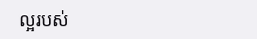ល្អរបស់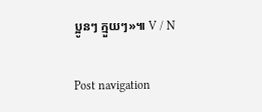ប្អូនៗ ក្មួយៗ»៕ V / N

Post navigation